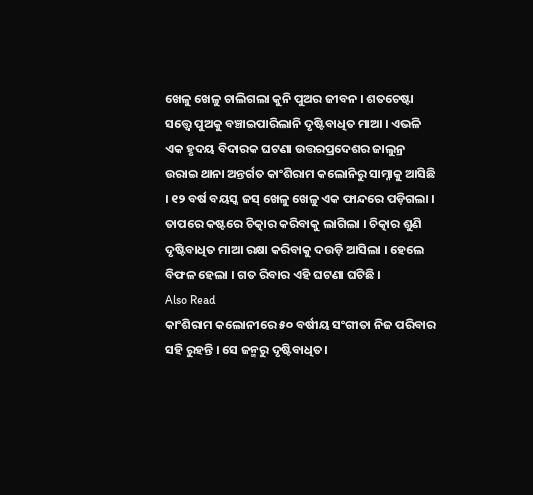ଖେଳୁ ଖେଳୁ ଚାଲିଗଲା କୁନି ପୁଅର ଜୀବନ । ଶତଚେଷ୍ଟା ସତ୍ତ୍ୱେ ପୁଅକୁ ବଞ୍ଚାଇପାରିଲାନି ଦୃଷ୍ଟିବାଧିତ ମାଆ । ଏଭଳି ଏକ ହୃଦୟ ବିଦାରକ ଘଟଣା ଉତ୍ତରପ୍ରଦେଶର ଜାଲୁନ୍ର ଉରାଇ ଥାନା ଅନ୍ତର୍ଗତ କାଂଶିରାମ କଲୋନିରୁ ସାମ୍ନାକୁ ଆସିଛି । ୧୨ ବର୍ଷ ବୟସ୍କ ଜସ୍ ଖେଳୁ ଖେଳୁ ଏକ ଫାନ୍ଦରେ ପଡ଼ିଗଲା । ତାପରେ କଷ୍ଟରେ ଚିତ୍କାର କରିବାକୁ ଲାଗିଲା । ଚିତ୍କାର ଶୁଣି ଦୃଷ୍ଟିବାଧିତ ମାଆ ରକ୍ଷା କରିବାକୁ ଦଉଡ଼ି ଆସିଲା । ହେଲେ ବିଫଳ ହେଲା । ଗତ ରିବାର ଏହି ଘଟଣା ଘଟିଛି ।
Also Read
କାଂଶିରାମ କଲୋନୀରେ ୫୦ ବର୍ଷୀୟ ସଂଗୀତା ନିଜ ପରିବାର ସହି ରୁହନ୍ତି । ସେ ଜନ୍ମରୁ ଦୃଷ୍ଟିବାଧିତ।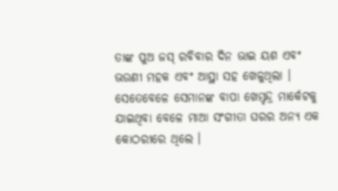ତାଙ୍କ ପୁଅ ଜସ୍ ରବିବାର ଦିନ ଭାଇ ୟଶ ଏବଂ ଭଉଣୀ ମହକ ଏବଂ ଆସ୍ଥା ସହ ଖେଳୁଥିଲା । ସେତେବେଳେ ସେମାନଙ୍କ ବାପା ଖେମ୍ଚନ୍ଦ୍ର ମାର୍କେଟକୁ ଯାଇଥିବା ବେଳେ ମାଆ ସଂଗୀତା ଘରର ଅନ୍ୟ ଏକ କୋଠରୀରେ ଥିଲେ ।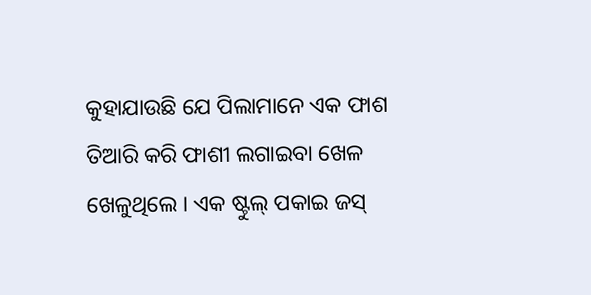କୁହାଯାଉଛି ଯେ ପିଲାମାନେ ଏକ ଫାଶ ତିଆରି କରି ଫାଶୀ ଲଗାଇବା ଖେଳ ଖେଳୁଥିଲେ । ଏକ ଷ୍ଟୁଲ୍ ପକାଇ ଜସ୍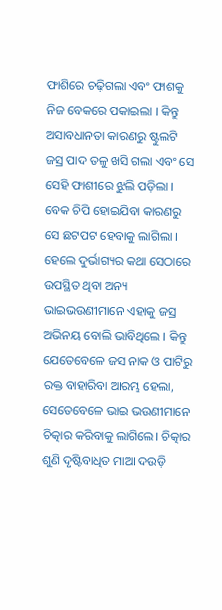ଫାଶିରେ ଚଢ଼ିଗଲା ଏବଂ ଫାଶକୁ ନିଜ ବେକରେ ପକାଇଲା । କିନ୍ତୁ ଅସାବଧାନତା କାରଣରୁ ଷ୍ଟୁଲଟି ଜସ୍ର ପାଦ ତଳୁ ଖସି ଗଲା ଏବଂ ସେ ସେହି ଫାଶୀରେ ଝୁଲି ପଡ଼ିଲା । ବେକ ଚିପି ହୋଇଯିବା କାରଣରୁ ସେ ଛଟପଟ ହେବାକୁ ଲାଗିଲା । ହେଲେ ଦୁର୍ଭାଗ୍ୟର କଥା ସେଠାରେ ଉପସ୍ଥିତ ଥିବା ଅନ୍ୟ ଭାଇଭଉଣୀମାନେ ଏହାକୁ ଜସ୍ର ଅଭିନୟ ବୋଲି ଭାବିଥିଲେ । କିନ୍ତୁ ଯେତେବେଳେ ଜସ ନାକ ଓ ପାଟିରୁ ରକ୍ତ ବାହାରିବା ଆରମ୍ଭ ହେଲା, ସେତେବେଳେ ଭାଇ ଭଉଣୀମାନେ ଚିତ୍କାର କରିବାକୁ ଲାଗିଲେ। ଚିତ୍କାର ଶୁଣି ଦୃଷ୍ଟିବାଧିତ ମାଆ ଦଉଡ଼ି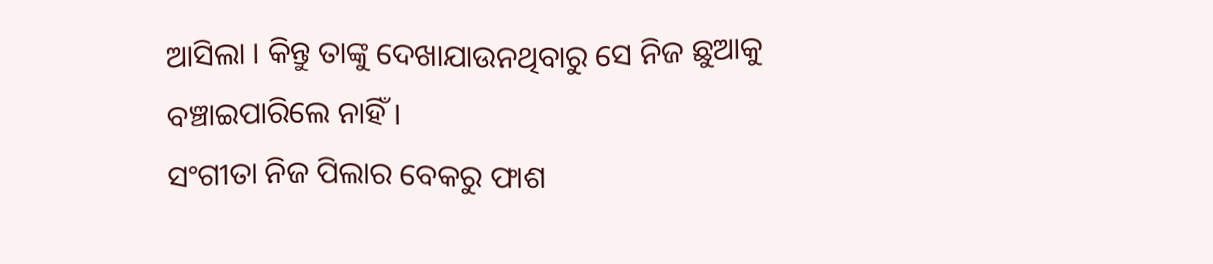ଆସିଲା । କିନ୍ତୁ ତାଙ୍କୁ ଦେଖାଯାଉନଥିବାରୁ ସେ ନିଜ ଛୁଆକୁ ବଞ୍ଚାଇପାରିଲେ ନାହିଁ ।
ସଂଗୀତା ନିଜ ପିଲାର ବେକରୁ ଫାଶ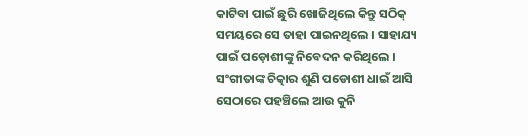କାଟିବା ପାଇଁ ଛୁରି ଖୋଜିଥିଲେ କିନ୍ତୁ ସଠିକ୍ ସମୟରେ ସେ ତାହା ପାଇନଥିଲେ । ସାହାଯ୍ୟ ପାଇଁ ପଡ଼ୋଶୀଙ୍କୁ ନିବେଦନ କରିଥିଲେ । ସଂଗୀତାଙ୍କ ଚିତ୍କାର ଶୁଣି ପଡୋଶୀ ଧାଇଁ ଆସି ସେଠାରେ ପହଞ୍ଚିଲେ ଆଉ କୁନି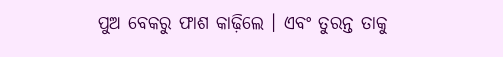ପୁଅ ବେକରୁ ଫାଶ କାଢ଼ିଲେ । ଏବଂ ତୁରନ୍ତ ତାକୁ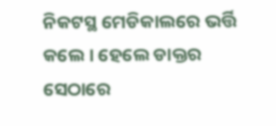ନିକଟସ୍ଥ ମେଡିକାଲରେ ଭର୍ତ୍ତି କଲେ । ହେଲେ ଡାକ୍ତର ସେଠାରେ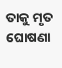ତାକୁ ମୃତ ଘୋଷଣା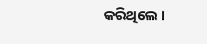କରିଥିଲେ ।